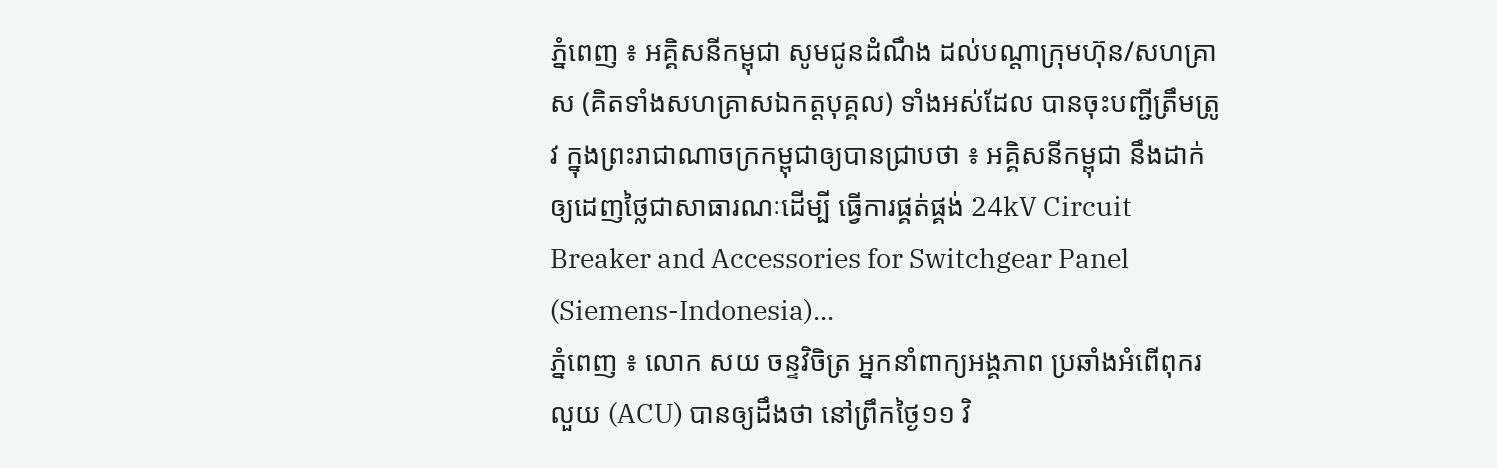ភ្នំពេញ ៖ អគ្គិសនីកម្ពុជា សូមជូនដំណឹង ដល់បណ្តាក្រុមហ៊ុន/សហគ្រាស (គិតទាំងសហគ្រាសឯកត្តបុគ្គល) ទាំងអស់ដែល បានចុះបញ្ជីត្រឹមត្រូវ ក្នុងព្រះរាជាណាចក្រកម្ពុជាឲ្យបានជ្រាបថា ៖ អគ្គិសនីកម្ពុជា នឹងដាក់ឲ្យដេញថ្លៃជាសាធារណៈដើម្បី ធ្វើការផ្គត់ផ្គង់ 24kV Circuit Breaker and Accessories for Switchgear Panel (Siemens-Indonesia)...
ភ្នំពេញ ៖ លោក សយ ចន្ទវិចិត្រ អ្នកនាំពាក្យអង្គភាព ប្រឆាំងអំពើពុករលួយ (ACU) បានឲ្យដឹងថា នៅព្រឹកថ្ងៃ១១ វិ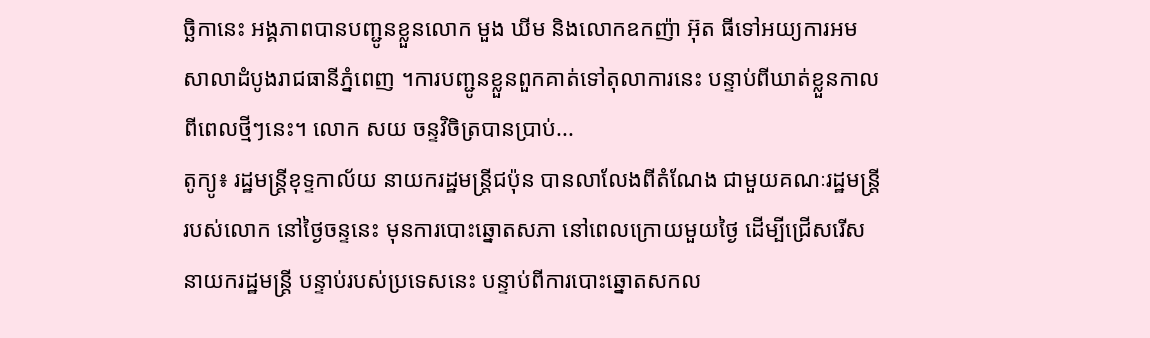ច្ឆិកានេះ អង្គភាពបានបញ្ជូនខ្លួនលោក មួង ឃីម និងលោកឧកញ៉ា អ៊ុត ធីទៅអយ្យការអមសាលាដំបូងរាជធានីភ្នំពេញ ។ការបញ្ជូនខ្លួនពួកគាត់ទៅតុលាការនេះ បន្ទាប់ពីឃាត់ខ្លួនកាលពីពេលថ្មីៗនេះ។ លោក សយ ចន្ទវិចិត្របានប្រាប់...
តូក្យូ៖ រដ្ឋមន្រ្តីខុទ្ទកាល័យ នាយករដ្ឋមន្ត្រីជប៉ុន បានលាលែងពីតំណែង ជាមួយគណៈរដ្ឋមន្ត្រីរបស់លោក នៅថ្ងៃចន្ទនេះ មុនការបោះឆ្នោតសភា នៅពេលក្រោយមួយថ្ងៃ ដើម្បីជ្រើសរើសនាយករដ្ឋមន្ត្រី បន្ទាប់របស់ប្រទេសនេះ បន្ទាប់ពីការបោះឆ្នោតសកល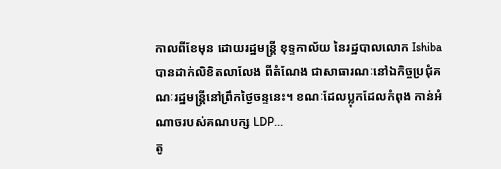កាលពីខែមុន ដោយរដ្ឋមន្ត្រី ខុទ្ទកាល័យ នៃរដ្ឋបាលលោក Ishiba បានដាក់លិខិតលាលែង ពីតំណែង ជាសាធារណៈនៅឯកិច្ចប្រជុំគណៈរដ្ឋមន្ត្រីនៅព្រឹកថ្ងៃចន្ទនេះ។ ខណៈដែលប្លុកដែលកំពុង កាន់អំណាចរបស់គណបក្ស LDP...
តូ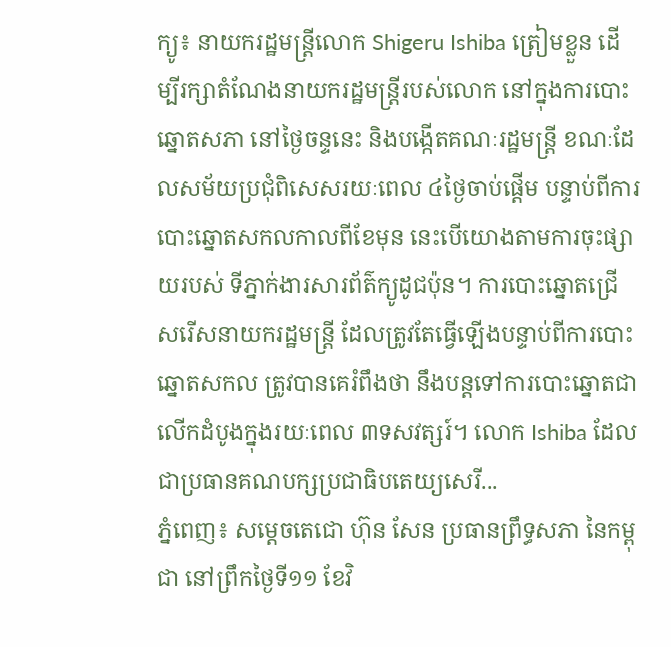ក្យូ៖ នាយករដ្ឋមន្ត្រីលោក Shigeru Ishiba ត្រៀមខ្លួន ដើម្បីរក្សាតំណែងនាយករដ្ឋមន្ត្រីរបស់លោក នៅក្នុងការបោះឆ្នោតសភា នៅថ្ងៃចន្ទនេះ និងបង្កើតគណៈរដ្ឋមន្ត្រី ខណៈដែលសម័យប្រជុំពិសេសរយៈពេល ៤ថ្ងៃចាប់ផ្តើម បន្ទាប់ពីការបោះឆ្នោតសកលកាលពីខែមុន នេះបើយោងតាមការចុះផ្សាយរបស់ ទីភ្នាក់ងារសារព័ត៌ក្យូដូជប៉ុន។ ការបោះឆ្នោតជ្រើសរើសនាយករដ្ឋមន្ត្រី ដែលត្រូវតែធ្វើឡើងបន្ទាប់ពីការបោះឆ្នោតសកល ត្រូវបានគេរំពឹងថា នឹងបន្តទៅការបោះឆ្នោតជាលើកដំបូងក្នុងរយៈពេល ៣ទសវត្សរ៍។ លោក Ishiba ដែលជាប្រធានគណបក្សប្រជាធិបតេយ្យសេរី...
ភ្នំពេញ៖ សម្តេចតេជោ ហ៊ុន សែន ប្រធានព្រឹទ្ធសភា នៃកម្ពុជា នៅព្រឹកថ្ងៃទី១១ ខែវិ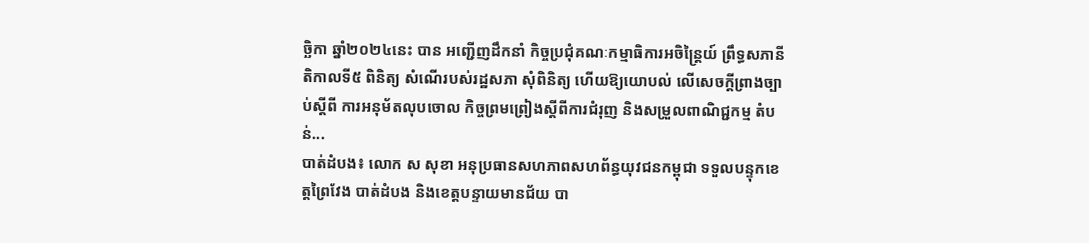ច្ឆិកា ឆ្នាំ២០២៤នេះ បាន អញ្ជើញដឹកនាំ កិច្ចប្រជុំគណៈកម្មាធិការអចិន្ត្រៃយ៍ ព្រឹទ្ធសភានីតិកាលទី៥ ពិនិត្យ សំណើរបស់រដ្ឋសភា សុំពិនិត្យ ហើយឱ្យយោបល់ លើសេចក្តីព្រាងច្បាប់ស្តីពី ការអនុម័តលុបចោល កិច្ចព្រមព្រៀងស្តីពីការជំរុញ និងសម្រួលពាណិជ្ជកម្ម តំបន់...
បាត់ដំបង៖ លោក ស សុខា អនុប្រធានសហភាពសហព័ន្ធយុវជនកម្ពុជា ទទួលបន្ទុកខេត្តព្រៃវែង បាត់ដំបង និងខេត្តបន្ទាយមានជ័យ បា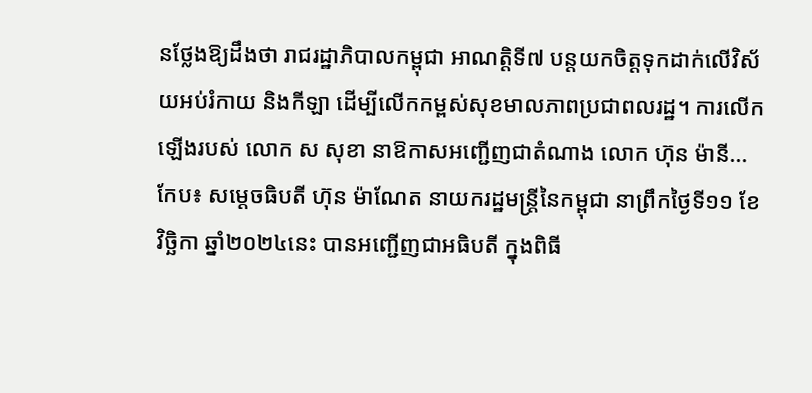នថ្លែងឱ្យដឹងថា រាជរដ្ឋាភិបាលកម្ពុជា អាណត្តិទី៧ បន្ដយកចិត្តទុកដាក់លើវិស័យអប់រំកាយ និងកីឡា ដើម្បីលើកកម្ពស់សុខមាលភាពប្រជាពលរដ្ឋ។ ការលើកឡើងរបស់ លោក ស សុខា នាឱកាសអញ្ជើញជាតំណាង លោក ហ៊ុន ម៉ានី...
កែប៖ សម្ដេចធិបតី ហ៊ុន ម៉ាណែត នាយករដ្ឋមន្ត្រីនៃកម្ពុជា នាព្រឹកថ្ងៃទី១១ ខែវិច្ឆិកា ឆ្នាំ២០២៤នេះ បានអញ្ជើញជាអធិបតី ក្នុងពិធី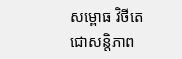សម្ពោធ វិថីតេជោសន្តិភាព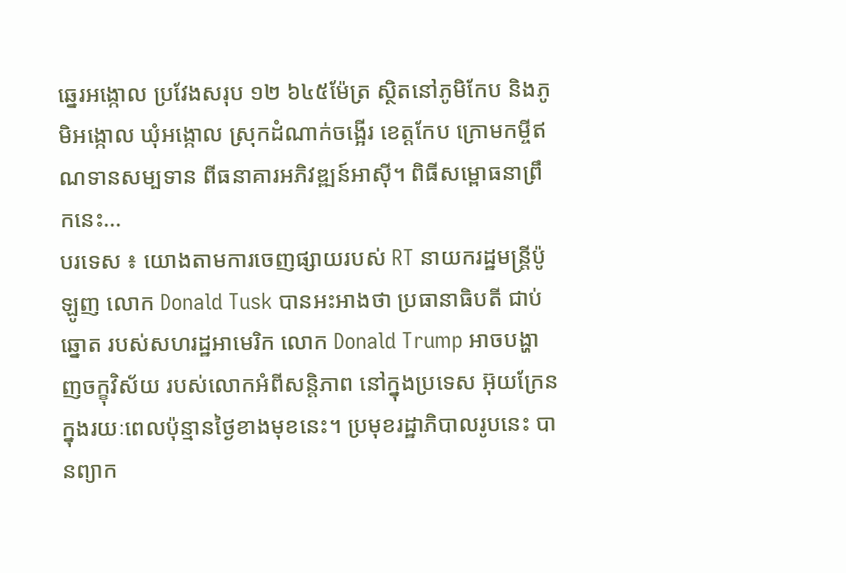ឆ្នេរអង្កោល ប្រវែងសរុប ១២ ៦៤៥ម៉ែត្រ ស្ថិតនៅភូមិកែប និងភូមិអង្កោល ឃុំអង្កោល ស្រុកដំណាក់ចង្អើរ ខេត្តកែប ក្រោមកម្ចីឥណទានសម្បទាន ពីធនាគារអភិវឌ្ឍន៍អាស៊ី។ ពិធីសម្ពោធនាព្រឹកនេះ...
បរទេស ៖ យោងតាមការចេញផ្សាយរបស់ RT នាយករដ្ឋមន្ត្រីប៉ូឡូញ លោក Donald Tusk បានអះអាងថា ប្រធានាធិបតី ជាប់ឆ្នោត របស់សហរដ្ឋអាមេរិក លោក Donald Trump អាចបង្ហាញចក្ខុវិស័យ របស់លោកអំពីសន្តិភាព នៅក្នុងប្រទេស អ៊ុយក្រែន ក្នុងរយៈពេលប៉ុន្មានថ្ងៃខាងមុខនេះ។ ប្រមុខរដ្ឋាភិបាលរូបនេះ បានព្យាក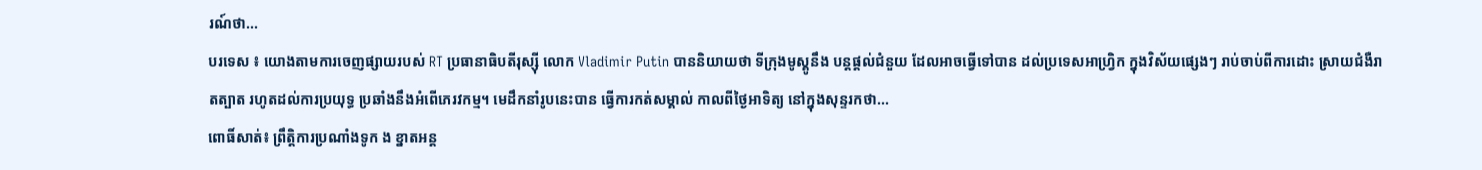រណ៍ថា...
បរទេស ៖ យោងតាមការចេញផ្សាយរបស់ RT ប្រធានាធិបតីរុស្ស៊ី លោក Vladimir Putin បាននិយាយថា ទីក្រុងមូស្គូនឹង បន្តផ្តល់ជំនួយ ដែលអាចធ្វើទៅបាន ដល់ប្រទេសអាហ្រ្វិក ក្នុងវិស័យផ្សេងៗ រាប់ចាប់ពីការដោះ ស្រាយជំងឺរាតត្បាត រហូតដល់ការប្រយុទ្ធ ប្រឆាំងនឹងអំពើភេរវកម្ម។ មេដឹកនាំរូបនេះបាន ធ្វើការកត់សម្គាល់ កាលពីថ្ងៃអាទិត្យ នៅក្នុងសុន្ទរកថា...
ពោធិ៍សាត់៖ ព្រឹត្តិការប្រណាំងទូក ង ខ្នាតអន្ត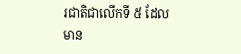រជាតិជាលើកទី ៥ ដែលមាន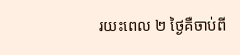រយះពេល ២ ថ្ងៃគឺចាប់ពី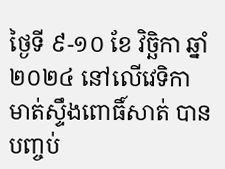ថ្ងៃទី ៩-១០ ខែ វិច្ឆិកា ឆ្នាំ ២០២៤ នៅលើវេទិកាមាត់ស្ទឹងពោធិ៍សាត់ បានបញ្ចប់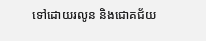ទៅដោយរលូន និងជោគជ័យ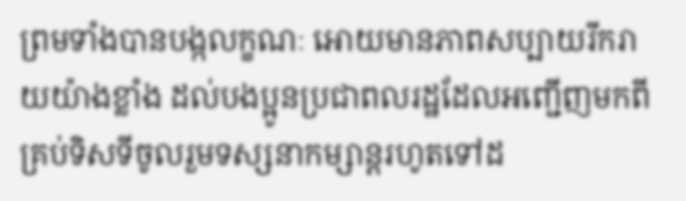ព្រមទាំងបានបង្កលក្ខណៈ អោយមានភាពសប្បាយរីករាយយ៉ាងខ្លាំង ដល់បងប្អូនប្រជាពលរដ្ឋដែលអញ្ជើញមកពី គ្រប់ទិសទីចូលរួមទស្សនាកម្សាន្តរហូតទៅដ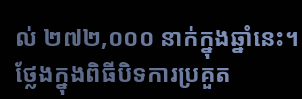ល់ ២៧២,០០០ នាក់ក្នុងឆ្នាំនេះ។ ថ្លែងក្នុងពិធីបិទការប្រគួត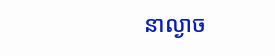នាល្ងាច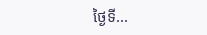ថ្ងៃទី...